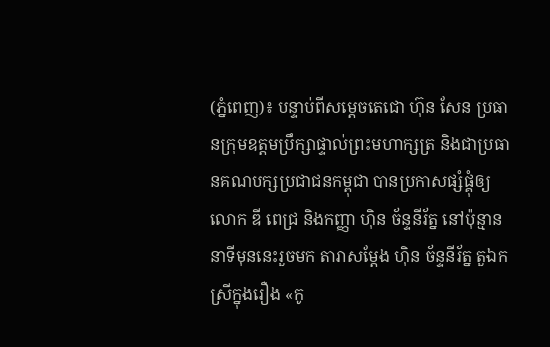(ភ្នំពេញ)៖ បន្ទាប់ពីសម្ដេចតេជោ ហ៊ុន សែន ប្រធានក្រុមឧត្តមប្រឹក្សាផ្ទាល់ព្រះមហាក្សត្រ និងជាប្រធានគណបក្សប្រជាជនកម្ពុជា បានប្រកាសផ្សំផ្គុំឲ្យលោក ឌី ពេជ្រ និងកញ្ញា ហ៊ិន ច័ន្ទនីរ័ត្ន នៅប៉ុន្មាននាទីមុននេះរួចមក តារាសម្ដែង ហ៊ិន ច័ន្ទនីរ័ត្ន តួឯកស្រីក្នុងរឿង «កូ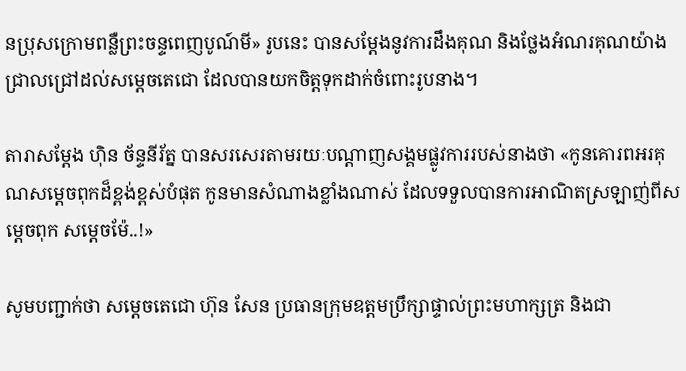នប្រុសក្រោមពន្លឺព្រះចន្ទពេញបូណ៍មី» រូបនេះ បានសម្ដែងនូវការដឹងគុណ និងថ្លែងអំណរគុណយ៉ាងជ្រាលជ្រៅដល់សម្ដេចតេជោ ដែលបានយកចិត្តទុកដាក់ចំពោះរូបនាង។

តារាសម្ដែង ហ៊ិន ច័ន្ទនីរ័ត្ន បានសរសេរតាមរយៈបណ្ដាញសង្គមផ្លូវការរបស់នាងថា «កូនគោរពអរគុណសម្តេចពុកដ៏ខ្ពង់ខ្ពស់បំផុត កូនមានសំណាងខ្លាំងណាស់ ដែលទទួលបានការអាណិតស្រឡាញ់ពីសម្តេចពុក សម្តេចម៉ែ..!»

សូមបញ្ជាក់ថា សម្តេចតេជោ ហ៊ុន សែន ប្រធានក្រុមឧត្តមប្រឹក្សាផ្ទាល់ព្រះមហាក្សត្រ និងជា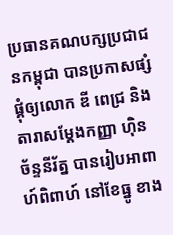ប្រធានគណបក្សប្រជាជនកម្ពុជា បានប្រកាសផ្សំផ្គុំឲ្យលោក ឌី ពេជ្រ និងតារាសម្ដែងកញ្ញា ហ៊ិន ច័ន្ទនីរ័ត្ន បានរៀបអាពាហ៍ពិពាហ៍ នៅខែធ្នូ ខាង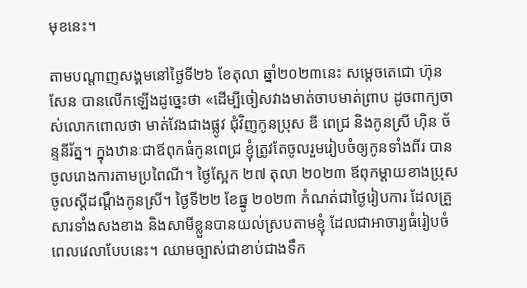មុខនេះ។

តាមបណ្តាញសង្គមនៅថ្ងៃទី២៦ ខែតុលា ឆ្នាំ២០២៣នេះ សម្តេចតេជោ ហ៊ុន សែន បានលើកឡើងដូច្នេះថា «ដើម្បីចៀសវាងមាត់ចាបមាត់ព្រាប ដូចពាក្យចាស់លោកពោលថា មាត់វែងជាងផ្លូវ ជុំវិញកូនប្រុស ឌី ពេជ្រ និងកូនស្រី ហ៊ិន ច័ន្ទនីរ័ត្ន។ ក្នុងឋានៈជាឪពុកធំកូនពេជ្រ ខ្ញុំត្រូវតែចូលរួមរៀបចំឲ្យកូនទាំងពីរ បានចូលរោងការតាមប្រពៃណី។ ថ្ងៃស្អែក ២៧ តុលា ២០២៣ ឪពុកម្តាយខាងប្រុសចូលស្តីដណ្តឹងកូនស្រី។ ថ្ងៃទី២២ ខែធ្នូ ២០២៣ កំណត់ជាថ្ងៃរៀបការ ដែលគ្រួសារទាំងសងខាង និងសាមីខ្លួនបានយល់ស្របតាមខ្ញុំ ដែលជាអាចារ្យធំរៀបចំពេលវេលាបែបនេះ។ ឈាមច្បាស់ជាខាប់ជាងទឹក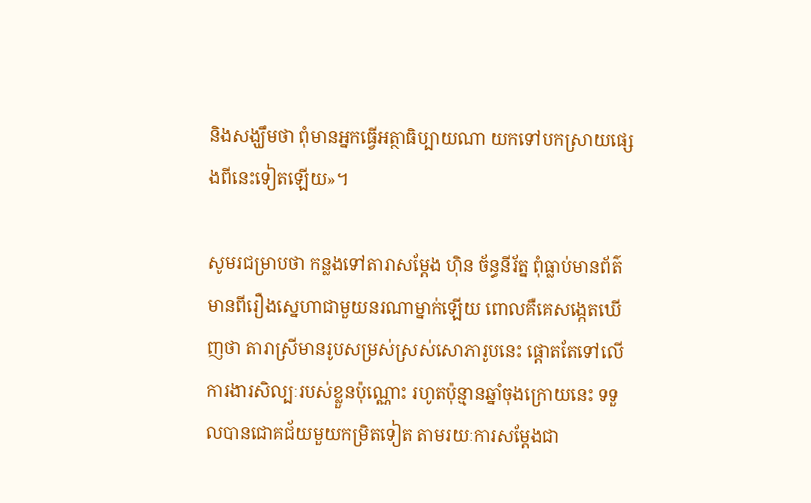និងសង្ឃឹមថា ពុំមានអ្នកធ្វើអត្ថាធិប្បាយណា យកទៅបកស្រាយផ្សេងពីនេះទៀតឡើយ»។

សូមរជម្រាបថា កន្លងទៅតារាសម្តែង ហ៊ិន ច័ន្ធនីរ័ត្ន ពុំធ្លាប់មានព័ត៌មានពីរឿងស្នេហាជាមួយនរណាម្នាក់ឡើយ ពោលគឺគេសង្កេតឃើញថា តារាស្រីមានរូបសម្រស់ស្រស់សោភារូបនេះ ផ្តោតតែទៅលើការងារសិល្បៈរបស់ខ្លួនប៉ុណ្ណោះ រហូតប៉ុន្មានឆ្នាំចុងក្រោយនេះ ទទួលបានជោគជ័យមួយកម្រិតទៀត តាមរយៈការសម្តែងជា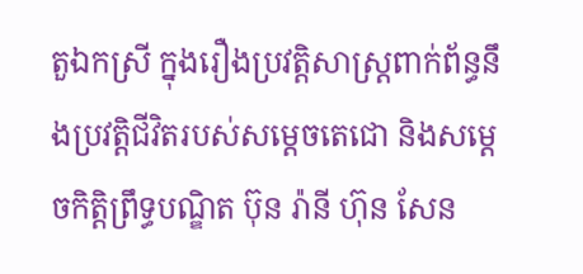តួឯកស្រី ក្នុងរឿងប្រវត្តិសាស្ត្រពាក់ព័ន្ធនឹងប្រវត្តិជីវិតរបស់សម្តេចតេជោ និងសម្តេចកិត្តិព្រឹទ្ធបណ្ឌិត ប៊ុន រ៉ានី ហ៊ុន សែន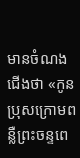មានចំណងជើងថា «កូនប្រុសក្រោមពន្លឺព្រះចន្ទពេ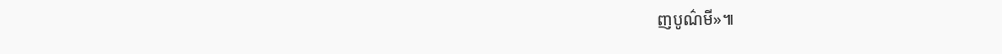ញបូណ៌មី»៕